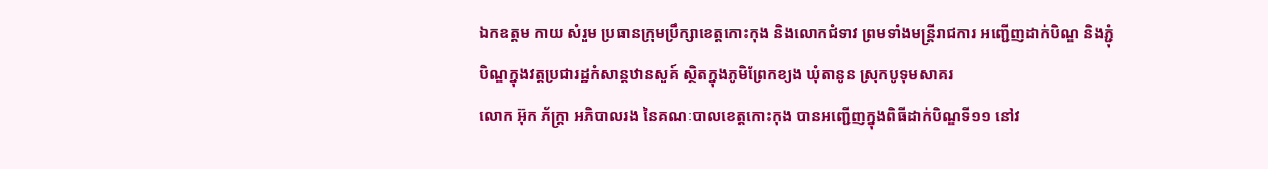ឯកឧត្តម កាយ សំរួម ប្រធានក្រុមប្រឹក្សាខេត្តកោះកុង និងលោកជំទាវ ព្រមទាំងមន្ត្រីរាជការ អញ្ជើញដាក់បិណ្ឌ និងភ្ជុំបិណ្ឌក្នុងវត្តប្រជារដ្ឋកំសាន្តឋានសួគ៍ ស្ថិតក្នុងភូមិព្រែកខ្យង ឃុំតានូន ស្រុកបូទុមសាគរ
លោក អ៊ុក ភ័ក្រ្តា អភិបាលរង នៃគណៈបាលខេត្តកោះកុង បានអញ្ជើញក្នុងពិធីដាក់បិណ្ឌទី១១ នៅវ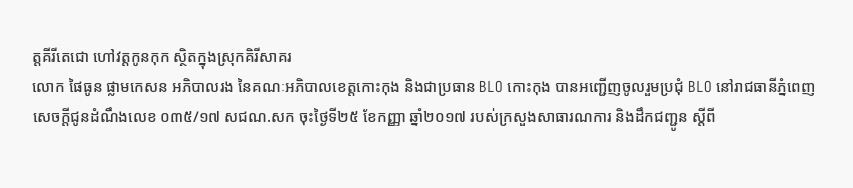ត្តគីរីតេជោ ហៅវត្តកូនកុក ស្ថិតក្នុងស្រុកគិរីសាគរ
លោក ផៃធូន ផ្លាមកេសន អភិបាលរង នៃគណៈអភិបាលខេត្តកោះកុង និងជាប្រធាន BLO កោះកុង បានអញ្ជើញចូលរួមប្រជុំ BLO នៅរាជធានីភ្នំពេញ
សេចក្តីជូនដំណឹងលេខ ០៣៥/១៧ សជណ.សក ចុះថ្ងៃទី២៥ ខែកញ្ញា ឆ្នាំ២០១៧ របស់ក្រសួងសាធារណការ និងដឹកជញ្ជូន ស្តីពី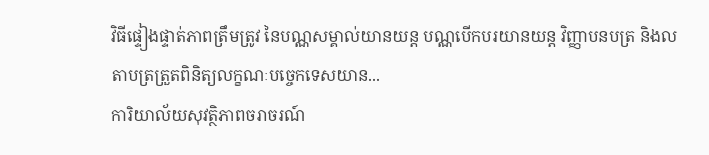វិធីផ្ទៀងផ្ទាត់ភាពត្រឹមត្រូវ នៃបណ្ណសម្គាល់យានយន្ត បណ្ណបើកបរយានយន្ត វិញ្ញាបនបត្រ និងលតាបត្រត្រួតពិនិត្យលក្ខណៈបច្ចេកទេសយាន...
ការិយាល័យសុវត្ថិភាពចរាចរណ៍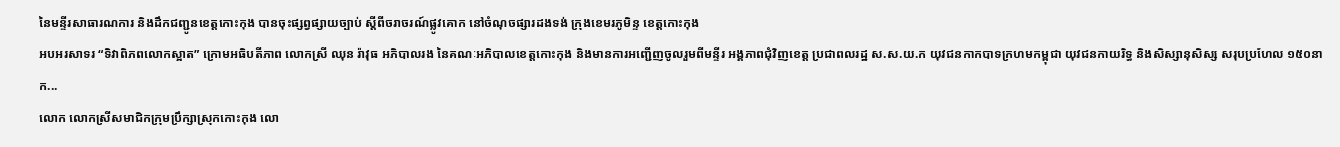នៃមន្ទីរសាធារណការ និងដឹកជញ្ជូនខេត្តកោះកុង បានចុះផ្សព្វផ្សាយច្បាប់ ស្ដីពីចរាចរណ៍ផ្លូវគោក នៅចំណុចផ្សារដងទង់ ក្រុងខេមរភូមិន្ទ ខេត្តកោះកុង
អបអរសាទរ “ទិវាពិភពលោកស្អាត” ក្រោមអធិបតីភាព លោកស្រី ឈុន រ៉ាវុធ អភិបាលរង នៃគណៈអភិបាលខេត្តកោះកុង និងមានការអញ្ជើញចូលរួមពីមន្ទីរ អង្គភាពជុំវិញខេត្ត ប្រជាពលរដ្ឋ ស.ស.យ.ក យុវជនកាកបាទក្រហមកម្ពុជា យុវជនកាយរិទ្ធ និងសិស្សានុសិស្ស សរុបប្រហែល ១៥០នាក...
លោក លោកស្រីសមាជិកក្រុមប្រឹក្សាស្រុកកោះកុង លោ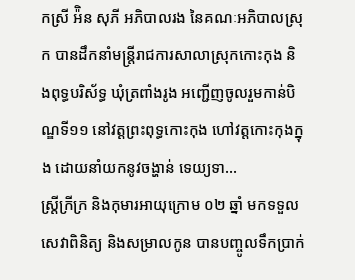កស្រី អ៉ិន សុភី អភិបាលរង នៃគណៈអភិបាលស្រុក បានដឹកនាំមន្ត្រីរាជការសាលាស្រុកកោះកុង និងពុទ្ធបរិស័ទ្ធ ឃុំត្រពាំងរូង អញ្ជើញចូលរួមកាន់បិណ្ឌទី១១ នៅវត្តព្រះពុទ្ធកោះកុង ហៅវត្តកោះកុងក្នុង ដោយនាំយកនូវចង្ហាន់ ទេយ្យទា...
ស្រ្តីក្រីក្រ និងកុមារអាយុក្រោម ០២ ឆ្នាំ មកទទួលសេវាពិនិត្យ និងសម្រាលកូន បានបញ្ចូលទឹកប្រាក់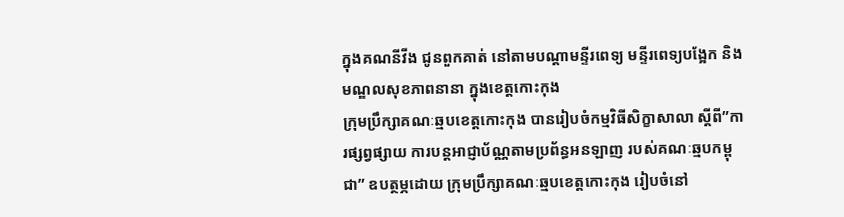ក្នុងគណនីវីង ជូនពួកគាត់ នៅតាមបណ្តាមន្ទីរពេទ្យ មន្ទីរពេទ្យបង្អែក និងមណ្ឌលសុខភាពនានា ក្នុងខេត្តកោះកុង
ក្រុមប្រឹក្សាគណៈឆ្មបខេត្តកោះកុង បានរៀបចំកម្មវិធីសិក្ខាសាលា ស្ដីពី”ការផ្សព្វផ្សាយ ការបន្តអាជ្ញាប័ណ្ណតាមប្រព័ន្ធអនឡាញ របស់គណៈឆ្មបកម្ពុជា” ឧបត្ថម្ភដោយ ក្រុមប្រឹក្សាគណៈឆ្មបខេត្តកោះកុង រៀបចំនៅ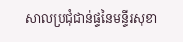សាលប្រជុំជាន់ផ្ទនៃមន្ទីរសុខា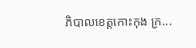ភិបាលខេត្តកោះកុង ក្រ...